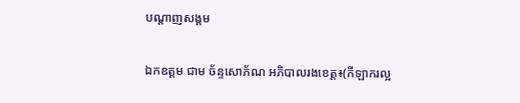បណ្តាញសង្គម

ឯកឧត្តម ជាម ច័ន្ទសោភ័ណ អភិបាលរងខេត្ត៖(កីឡាករល្អ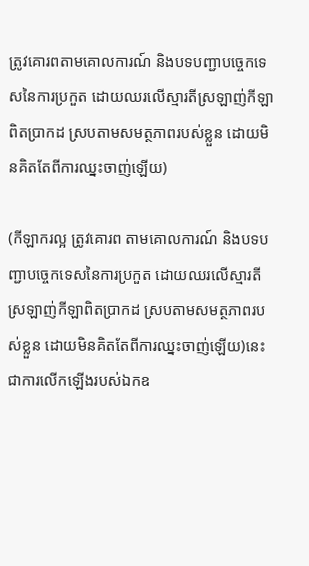ត្រូវគោរពតាមគោលការណ៍ និងបទបញ្ជាបច្ចេកទេសនៃការប្រកួត ដោយឈរលើស្មារតីស្រឡាញ់កីឡាពិតប្រាកដ ស្របតាមសមត្ថភាពរបស់ខ្លួន ដោយមិនគិតតែពីការឈ្នះចាញ់ឡើយ)

(កីឡាករល្អ ត្រូវគោរព តាមគោលការណ៍ និងបទបញ្ជាបច្ចេកទេសនៃការប្រកួត ដោយឈរលើស្មារតីស្រឡាញ់កីឡាពិតប្រាកដ ស្របតាមសមត្ថភាពរបស់ខ្លួន ដោយមិនគិតតែពីការឈ្នះចាញ់ឡើយ)នេះ ជាការលើកឡើងរបស់ឯកឧ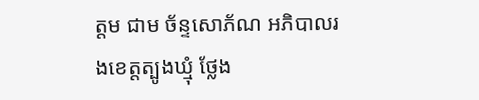ត្តម ជាម ច័ន្ទសោភ័ណ អភិបាលរងខេត្តត្បូងឃ្មុំ ថ្លែង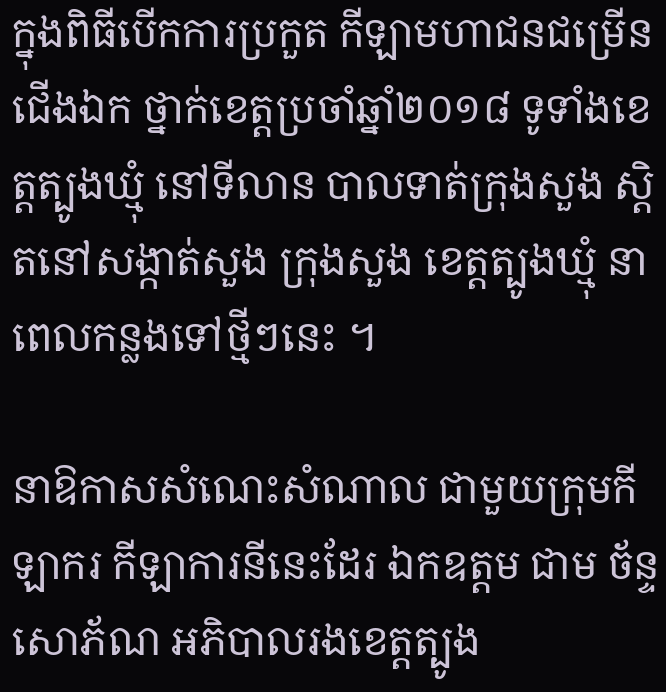ក្នុងពិធីបើកការប្រកួត កីឡាមហាជនជម្រើនជើងឯក ថ្នាក់ខេត្តប្រចាំឆ្នាំ២០១៨ ទូទាំងខេត្តត្បូងឃ្មុំ នៅទីលាន បាលទាត់ក្រុងសួង ស្តិតនៅសង្កាត់សួង ក្រុងសួង ខេត្តត្បូងឃ្មុំ នាពេលកន្លងទៅថ្មីៗនេះ ។

នាឱកាសសំណេះសំណាល ជាមួយក្រុមកីឡាករ កីឡាការនីនេះដែរ ឯកឧត្តម ជាម ច័ន្ទសោភ័ណ អភិបាលរងខេត្តត្បូង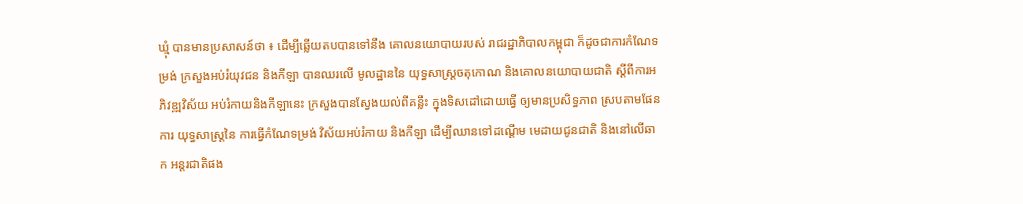ឃ្មុំ បានមានប្រសាសន៍ថា ៖ ដើម្បីឆ្លើយតបបានទៅនឹង គោលនយោបាយរបស់ រាជរដ្ឋាភិបាលកម្ពុជា ក៏ដូចជាការកំណែទម្រង់ ក្រសួងអប់រំយុវជន និងកីឡា បានឈរលើ មូលដ្ឋាននៃ យុទ្ធសាស្ត្រចតុកោណ និងគោលនយោបាយជាតិ ស្ដីពីការអភិវឌ្ឍវិស័យ អប់រំកាយនិងកីឡានេះ ក្រសួងបានស្វែងយល់ពីគន្លឹះ ក្នុងទិសដៅដោយធ្វើ ឲ្យមានប្រសិទ្ធភាព ស្របតាមផែនការ យុទ្ធសាស្ត្រនៃ ការធ្វើកំណែទម្រង់ វិស័យអប់រំកាយ និងកីឡា ដើម្បីឈានទៅដណ្តើម មេដាយជូនជាតិ និងនៅលើឆាក អន្តរជាតិផង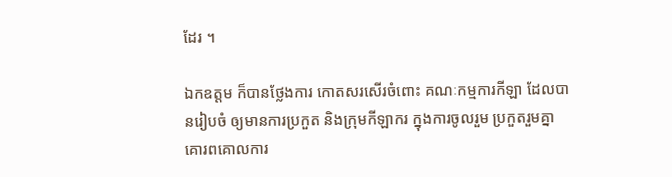ដែរ ។

ឯកឧត្តម ក៏បានថ្លែងការ កោតសរសើរចំពោះ គណៈកម្មការកីឡា ដែលបានរៀបចំ ឲ្យមានការប្រកួត និងក្រុមកីឡាករ ក្នុងការចូលរួម ប្រកួតរួមគ្នា គោរពគោលការ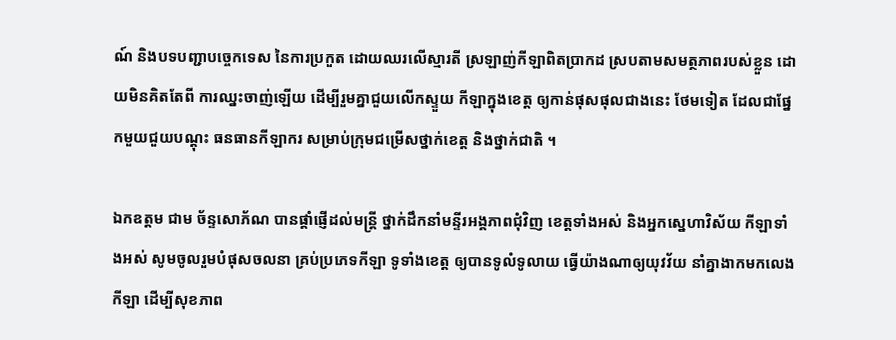ណ៍ និងបទបញ្ជាបច្ចេកទេស នៃការប្រកួត ដោយឈរលើស្មារតី ស្រឡាញ់កីឡាពិតប្រាកដ ស្របតាមសមត្ថភាពរបស់ខ្លួន ដោយមិនគិតតែពី ការឈ្នះចាញ់ឡើយ ដើម្បីរួមគ្នាជួយលើកស្ទួយ កីឡាក្នុងខេត្ត ឲ្យកាន់ផុសផុលជាងនេះ ថែមទៀត ដែលជាផ្នែកមួយជួយបណ្តុះ ធនធានកីឡាករ សម្រាប់ក្រុមជម្រើសថ្នាក់ខេត្ត និងថ្នាក់ជាតិ ។

ឯកឧត្តម ជាម ច័ន្ទសោភ័ណ បានផ្ដាំផ្ញើដល់មន្រ្តី ថ្នាក់ដឹកនាំមន្ទីរអង្គភាពជុំវិញ ខេត្តទាំងអស់ និងអ្នកស្នេហាវិស័យ កីឡាទាំងអស់ សូមចូលរួមបំផុសចលនា គ្រប់ប្រភេទកីឡា ទូទាំងខេត្ត ឲ្យបានទូលំទូលាយ ធ្វើយ៉ាងណាឲ្យយុវវ័យ នាំគ្នាងាកមកលេងកីឡា ដើម្បីសុខភាព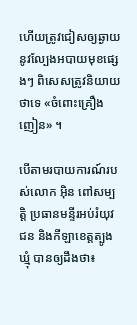ហើយត្រូវជៀសឲ្យឆ្ងាយ នូវល្បែងអបាយមុខផ្សេងៗ ពិសេសត្រូវនិយាយថាទេ «ចំពោះគ្រឿងញៀន» ។

បើតាមរបាយការណ៍របស់លោក អ៊ិន ពៅសម្បត្តិ ប្រធានមន្ទីរអប់រំយុវជន និងកីឡាខេត្តត្បូងឃ្មុំ បានឲ្យដឹងថា៖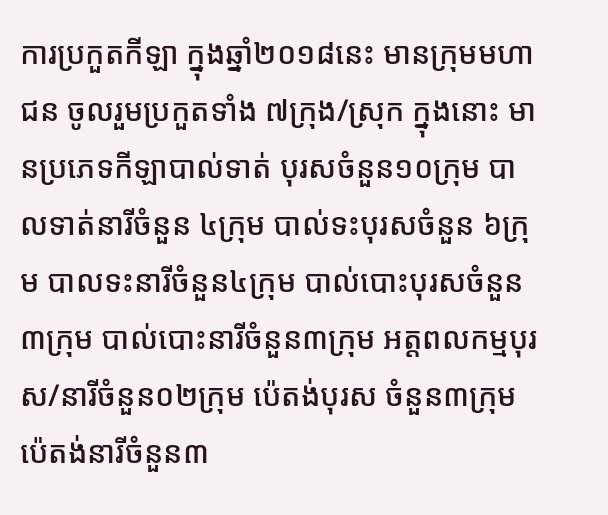ការប្រកួតកីឡា ក្នុងឆ្នាំ២០១៨នេះ មានក្រុមមហាជន ចូលរួមប្រកួតទាំង ៧ក្រុង/ស្រុក ក្នុងនោះ មានប្រភេទកីឡាបាល់ទាត់ បុរសចំនួន១០ក្រុម បាលទាត់នារីចំនួន ៤ក្រុម បាល់ទះបុរសចំនួន ៦ក្រុម បាលទះនារីចំនួន៤ក្រុម បាល់បោះបុរសចំនួន ៣ក្រុម បាល់បោះនារីចំនួន៣ក្រុម អត្តពលកម្មបុរស/នារីចំនួន០២ក្រុម ប៉េតង់បុរស ចំនួន៣ក្រុម ប៉េតង់នារីចំនួន៣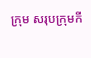ក្រុម សរុបក្រុមកី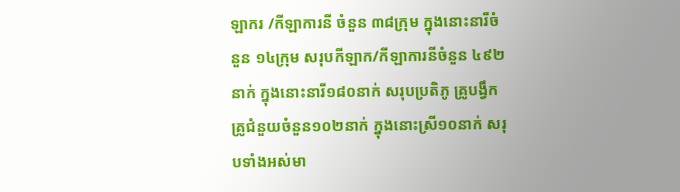ឡាករ /កីឡាការនី ចំនួន ៣៨ក្រុម ក្នុងនោះនារីចំនួន ១៤ក្រុម សរុបកីឡាក/កីឡាការនីចំនួន ៤៩២នាក់ ក្នុងនោះនារី១៨០នាក់ សរុបប្រតិភូ គ្រូបង្វឹក គ្រូជំនួយចំនួន១០២នាក់ ក្នុងនោះស្រី១០នាក់ សរុបទាំងអស់មា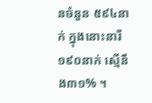នចំនួន ៥៩៤នាក់ ក្នុងនោះនារី ១៩០នាក់ ស្មើនឹង៣១% ។